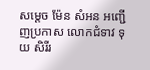សម្តេច ម៉ែន សំអន អញ្ជើញប្រកាស លោកជំទាវ ទុយ សិរីរ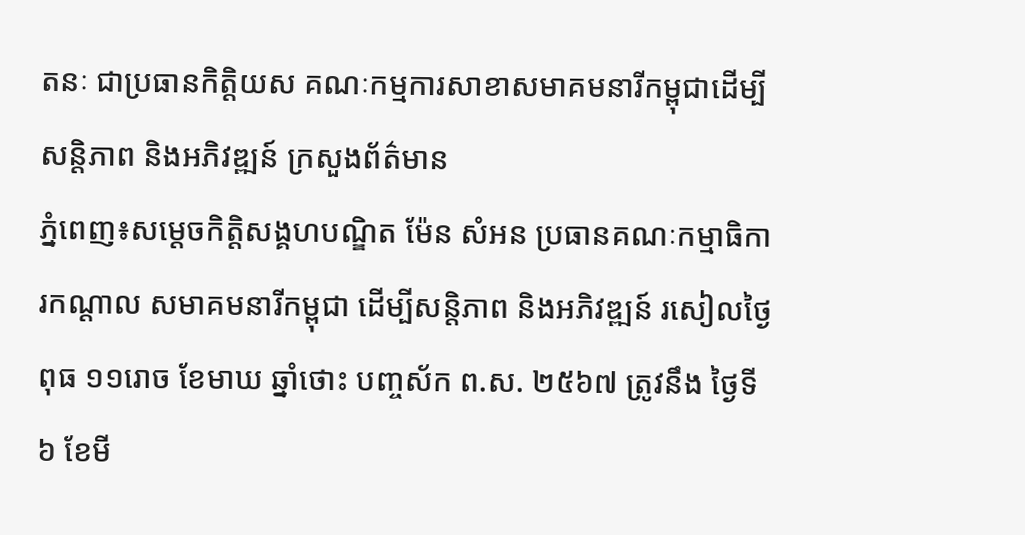តនៈ ជាប្រធានកិត្តិយស គណៈកម្មការសាខាសមាគមនារីកម្ពុជាដើម្បីសន្តិភាព និងអភិវឌ្ឍន៍ ក្រសួងព័ត៌មាន
ភ្នំពេញ៖សម្តេចកិត្តិសង្គហបណ្ឌិត ម៉ែន សំអន ប្រធានគណៈកម្មាធិការកណ្តាល សមាគមនារីកម្ពុជា ដើម្បីសន្តិភាព និងអភិវឌ្ឍន៍ រសៀលថ្ងៃពុធ ១១រោច ខែមាឃ ឆ្នាំថោះ បញ្ចស័ក ព.ស. ២៥៦៧ ត្រូវនឹង ថ្ងៃទី៦ ខែមី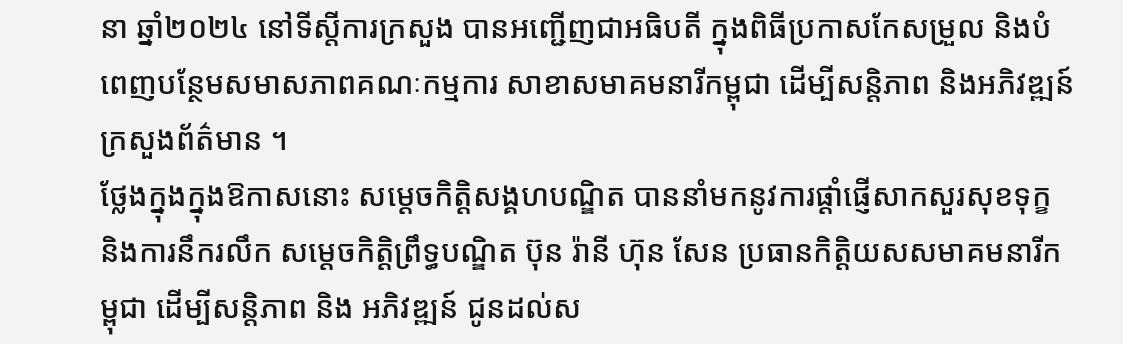នា ឆ្នាំ២០២៤ នៅទីស្តីការក្រសួង បានអញ្ជើញជាអធិបតី ក្នុងពិធីប្រកាសកែសម្រួល និងបំពេញបន្ថែមសមាសភាពគណៈកម្មការ សាខាសមាគមនារីកម្ពុជា ដើម្បីសន្តិភាព និងអភិវឌ្ឍន៍ ក្រសួងព័ត៌មាន ។
ថ្លែងក្នុងក្នុងឱកាសនោះ សម្តេចកិត្តិសង្គហបណ្ឌិត បាននាំមកនូវការផ្តាំផ្ញើសាកសួរសុខទុក្ខ និងការនឹករលឹក សម្តេចកិត្តិព្រឹទ្ធបណ្ឌិត ប៊ុន រ៉ានី ហ៊ុន សែន ប្រធានកិត្តិយសសមាគមនារីកម្ពុជា ដើម្បីសន្តិភាព និង អភិវឌ្ឍន៍ ជូនដល់ស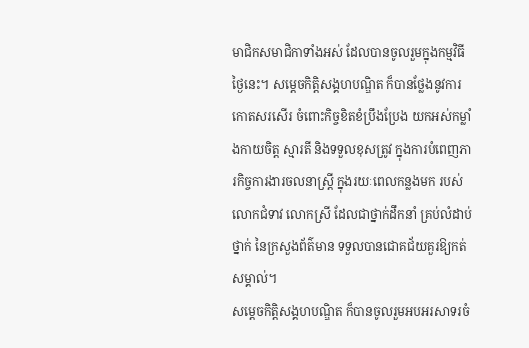មាជិកសមាជិកាទាំងអស់ ដែលបានចូលរួមក្នុងកម្មវិធីថ្ងៃនេះ។ សម្តេចកិត្តិសង្គហបណ្ឌិត ក៏បានថ្លែងនូវការកោតសរសើរ ចំពោះកិច្ចខិតខំប្រឹងប្រែង យកអស់កម្លាំងកាយចិត្ត ស្មារតី និងទទួលខុសត្រូវ ក្នុងការបំពេញភារកិច្ចការងារចលនាស្រ្តី ក្នុងរយៈពេលកន្លងមក របស់លោកជំទាវ លោកស្រី ដែលជាថ្នាក់ដឹកនាំ គ្រប់លំដាប់ថ្នាក់ នៃក្រសួងព័ត៌មាន ទទួលបានជោគជ័យគួរឱ្យកត់សម្គាល់។
សម្តេចកិត្តិសង្គហបណ្ឌិត ក៏បានចូលរួមអបអរសាទរចំ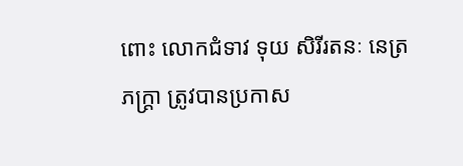ពោះ លោកជំទាវ ទុយ សិរីរតនៈ នេត្រ ភក្ត្រា ត្រូវបានប្រកាស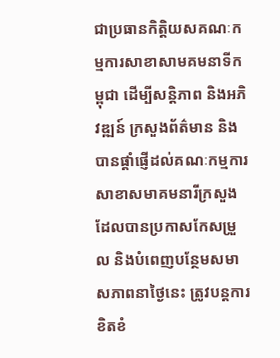ជាប្រធានកិត្តិយសគណៈកម្មការសាខាសាមគមនាទីកម្ពុជា ដើម្បីសន្តិភាព និងអភិវឌ្ឍន៍ ក្រសួងព័ត៌មាន និងបានផ្តាំផ្ញើដល់គណៈកម្មការសាខាសមាគមនារីក្រសួង ដែលបានប្រកាសកែសម្រួល និងបំពេញបន្ថែមសមាសភាពនាថ្ងៃនេះ ត្រូវបន្តការខិតខំ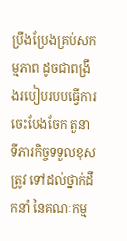ប្រឹងប្រែងគ្រប់សកម្មភាព ដូចជាពង្រឹងរបៀបរបបធ្វើការ ចេះបែងចែក តួនាទីភារកិច្ចទទួលខុសត្រូវ ទៅដល់ថ្នាក់ដឹកនាំ នៃគណៈកម្ម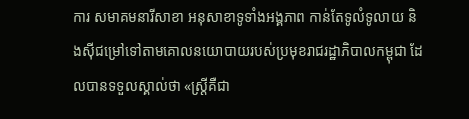ការ សមាគមនារីសាខា អនុសាខាទូទាំងអង្គភាព កាន់តែទូលំទូលាយ និងស៊ីជម្រៅទៅតាមគោលនយោបាយរបស់ប្រមុខរាជរដ្ឋាភិបាលកម្ពុជា ដែលបានទទួលស្គាល់ថា «ស្ត្រីគឺជា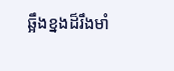ឆ្អឹងខ្នងដ៏រឹងមាំ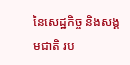នៃសេដ្ឋកិច្ច និងសង្គមជាតិ រប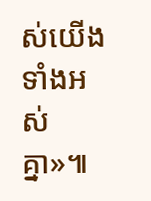ស់យើងទាំងអស់គ្នា»៕